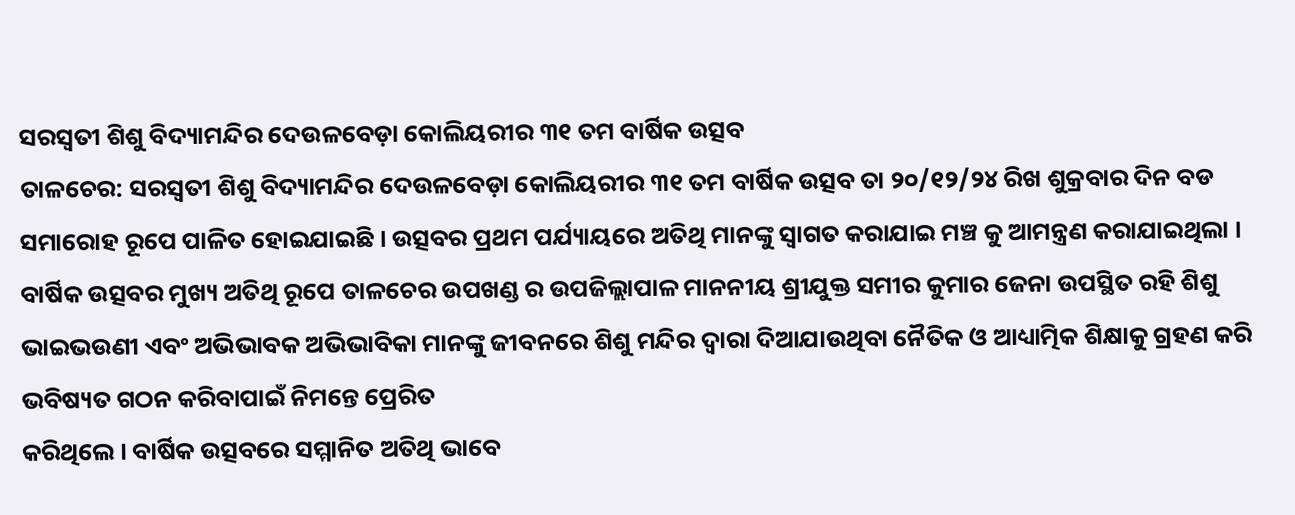ସରସ୍ଵତୀ ଶିଶୁ ବିଦ୍ୟାମନ୍ଦିର ଦେଉଳବେଡ଼ା କୋଲିୟରୀର ୩୧ ତମ ବାର୍ଷିକ ଉତ୍ସବ
ତାଳଚେର: ସରସ୍ଵତୀ ଶିଶୁ ବିଦ୍ୟାମନ୍ଦିର ଦେଉଳବେଡ଼ା କୋଲିୟରୀର ୩୧ ତମ ବାର୍ଷିକ ଉତ୍ସବ ତା ୨୦/୧୨/୨୪ ରିଖ ଶୁକ୍ରବାର ଦିନ ବଡ ସମାରୋହ ରୂପେ ପାଳିତ ହୋଇଯାଇଛି । ଉତ୍ସବର ପ୍ରଥମ ପର୍ଯ୍ୟାୟରେ ଅତିଥି ମାନଙ୍କୁ ସ୍ବାଗତ କରାଯାଇ ମଞ୍ଚ କୁ ଆମନ୍ତ୍ରଣ କରାଯାଇଥିଲା । ବାର୍ଷିକ ଉତ୍ସବର ମୁଖ୍ୟ ଅତିଥି ରୂପେ ତାଳଚେର ଉପଖଣ୍ଡ ର ଉପଜିଲ୍ଲାପାଳ ମାନନୀୟ ଶ୍ରୀଯୁକ୍ତ ସମୀର କୁମାର ଜେନା ଉପସ୍ଥିତ ରହି ଶିଶୁ ଭାଇଭଉଣୀ ଏବଂ ଅଭିଭାବକ ଅଭିଭାବିକା ମାନଙ୍କୁ ଜୀବନରେ ଶିଶୁ ମନ୍ଦିର ଦ୍ଵାରା ଦିଆଯାଉଥିବା ନୈତିକ ଓ ଆଧ୍ୟାତ୍ମିକ ଶିକ୍ଷାକୁ ଗ୍ରହଣ କରି ଭବିଷ୍ୟତ ଗଠନ କରିବାପାଇଁ ନିମନ୍ତେ ପ୍ରେରିତ
କରିଥିଲେ । ବାର୍ଷିକ ଉତ୍ସବରେ ସମ୍ମାନିତ ଅତିଥି ଭାବେ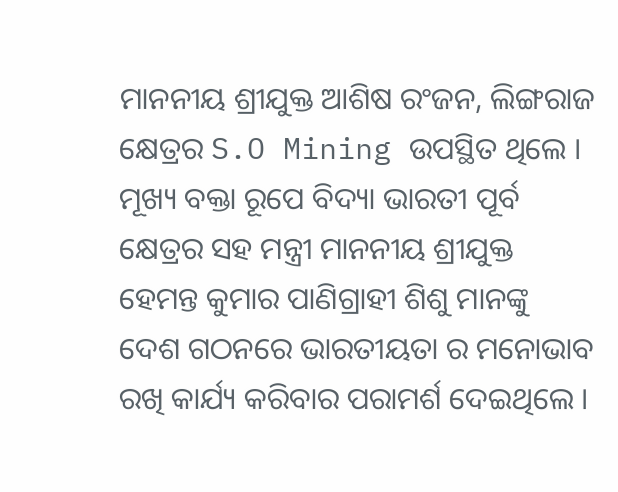ମାନନୀୟ ଶ୍ରୀଯୁକ୍ତ ଆଶିଷ ରଂଜନ, ଲିଙ୍ଗରାଜ କ୍ଷେତ୍ରର S.O Mining ଉପସ୍ଥିତ ଥିଲେ । ମୂଖ୍ୟ ବକ୍ତା ରୂପେ ବିଦ୍ୟା ଭାରତୀ ପୂର୍ବ କ୍ଷେତ୍ରର ସହ ମନ୍ତ୍ରୀ ମାନନୀୟ ଶ୍ରୀଯୁକ୍ତ ହେମନ୍ତ କୁମାର ପାଣିଗ୍ରାହୀ ଶିଶୁ ମାନଙ୍କୁ ଦେଶ ଗଠନରେ ଭାରତୀୟତା ର ମନୋଭାବ ରଖି କାର୍ଯ୍ୟ କରିବାର ପରାମର୍ଶ ଦେଇଥିଲେ ।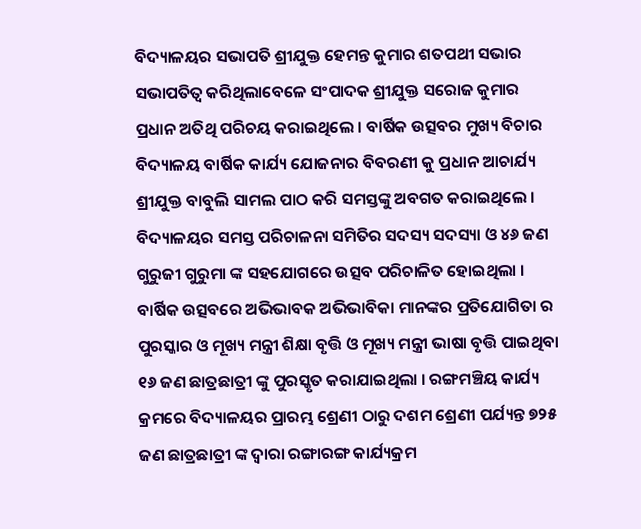ବିଦ୍ୟାଳୟର ସଭାପତି ଶ୍ରୀଯୁକ୍ତ ହେମନ୍ତ କୁମାର ଶତପଥୀ ସଭାର ସଭାପତିତ୍ବ କରିଥିଲାବେଳେ ସଂପାଦକ ଶ୍ରୀଯୁକ୍ତ ସରୋଜ କୁମାର ପ୍ରଧାନ ଅତିଥି ପରିଚୟ କରାଇଥିଲେ । ବାର୍ଷିକ ଉତ୍ସବର ମୁଖ୍ୟ ବିଚାର ବିଦ୍ୟାଳୟ ବାର୍ଷିକ କାର୍ଯ୍ୟ ଯୋଜନାର ବିବରଣୀ କୁ ପ୍ରଧାନ ଆଚାର୍ଯ୍ୟ ଶ୍ରୀଯୁକ୍ତ ବାବୁଲି ସାମଲ ପାଠ କରି ସମସ୍ତଙ୍କୁ ଅବଗତ କରାଇଥିଲେ । ବିଦ୍ୟାଳୟର ସମସ୍ତ ପରିଚାଳନା ସମିତିର ସଦସ୍ୟ ସଦସ୍ୟା ଓ ୪୬ ଜଣ ଗୁରୁଜୀ ଗୁରୁମା ଙ୍କ ସହଯୋଗରେ ଉତ୍ସବ ପରିଚାଳିତ ହୋଇଥିଲା । ବାର୍ଷିକ ଉତ୍ସବରେ ଅଭିଭାବକ ଅଭିଭାବିକା ମାନଙ୍କର ପ୍ରତିଯୋଗିତା ର ପୁରସ୍କାର ଓ ମୂଖ୍ୟ ମନ୍ତ୍ରୀ ଶିକ୍ଷା ବୃତ୍ତି ଓ ମୂଖ୍ୟ ମନ୍ତ୍ରୀ ଭାଷା ବୃତ୍ତି ପାଇଥିବା ୧୬ ଜଣ ଛାତ୍ରଛାତ୍ରୀ ଙ୍କୁ ପୁରସ୍କୃତ କରାଯାଇଥିଲା । ରଙ୍ଗମଞ୍ଚିୟ କାର୍ଯ୍ୟ କ୍ରମରେ ବିଦ୍ୟାଳୟର ପ୍ରାରମ୍ଭ ଶ୍ରେଣୀ ଠାରୁ ଦଶମ ଶ୍ରେଣୀ ପର୍ଯ୍ୟନ୍ତ ୭୨୫ ଜଣ ଛାତ୍ରଛାତ୍ରୀ ଙ୍କ ଦ୍ୱାରା ରଙ୍ଗାରଙ୍ଗ କାର୍ଯ୍ୟକ୍ରମ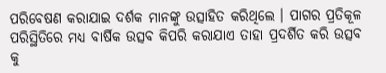ପରିବେଷଣ କରାଯାଇ ଦର୍ଶକ ମାନଙ୍କୁ ଉତ୍ସାହିତ କରିଥିଲେ । ପାଗର ପ୍ରତିକୂଳ ପରିସ୍ଥିତିରେ ମଧ୍ୟ ବାର୍ଷିକ ଉତ୍ସବ କିପରି କରାଯାଏ ତାହା ପ୍ରଦର୍ଶିତ କରି ଉତ୍ସବ କୁ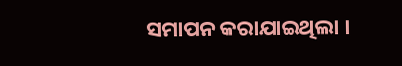ସମାପନ କରାଯାଇଥିଲା ।